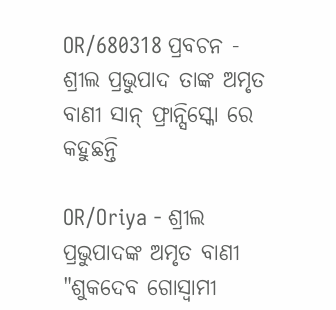OR/680318 ପ୍ରବଚନ - ଶ୍ରୀଲ ପ୍ରଭୁପାଦ ତାଙ୍କ ଅମୃତ ବାଣୀ ସାନ୍ ଫ୍ରାନ୍ସିସ୍କୋ ରେ କହୁଛନ୍ତି

OR/Oriya - ଶ୍ରୀଲ ପ୍ରଭୁପାଦଙ୍କ ଅମୃତ ବାଣୀ
"ଶୁକଦେବ ଗୋସ୍ୱାମୀ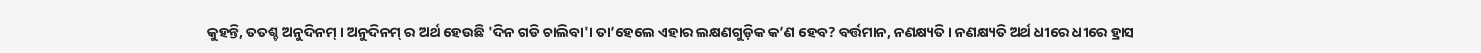କୁହନ୍ତି, ତତଶ୍ଚ ଅନୁଦିନମ୍ । ଅନୁଦିନମ୍ ର ଅର୍ଥ ହେଉଛି 'ଦିନ ଗଡି ଚାଲିବା'। ତା’ହେଲେ ଏହାର ଲକ୍ଷଣଗୁଡ଼ିକ କ’ଣ ହେବ? ବର୍ତ୍ତମାନ, ନଣକ୍ଷ୍ୟତି । ନଣକ୍ଷ୍ୟତି ଅର୍ଥ ଧୀରେ ଧୀରେ ହ୍ରାସ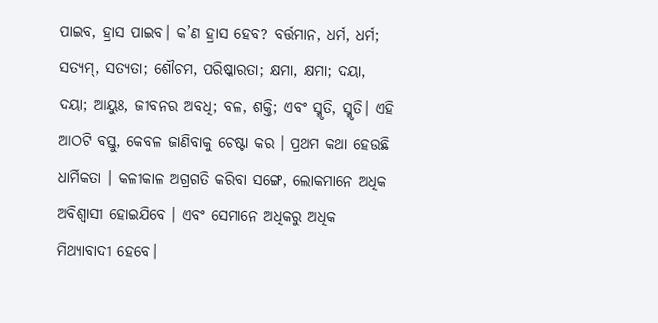ପାଇବ, ହ୍ରାସ ପାଇବ। କ’ଣ ହ୍ରାସ ହେବ? ବର୍ତ୍ତମାନ, ଧର୍ମ, ଧର୍ମ; ସତ୍ୟମ୍, ସତ୍ୟତା; ଶୌଚମ, ପରିଷ୍କାରତା; କ୍ଷମା, କ୍ଷମା; ଦୟା, ଦୟା; ଆୟୁଃ, ଜୀବନର ଅବଧି; ବଳ, ଶକ୍ତି; ଏବଂ ସ୍ମୃତି, ସ୍ମୃତି। ଏହି ଆଠଟି ବସ୍ତୁ, କେବଳ ଜାଣିବାକୁ ଚେଷ୍ଟା କର । ପ୍ରଥମ କଥା ହେଉଛି ଧାର୍ମିକତା । କଳୀକାଳ ଅଗ୍ରଗତି କରିବା ସଙ୍ଗେ, ଲୋକମାନେ ଅଧିକ ଅବିଶ୍ୱାସୀ ହୋଇଯିବେ । ଏବଂ ସେମାନେ ଅଧିକରୁ ଅଧିକ ମିଥ୍ୟାବାଦୀ ହେବେ।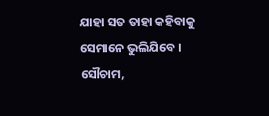ଯାହା ସତ ତାହା କହିବାକୁ ସେମାନେ ଭୁଲିଯିବେ । ସୌଚାମ,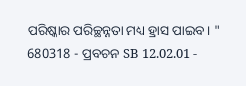ପରିଷ୍କାର ପରିଚ୍ଛନ୍ନତା ମଧ୍ୟ ହ୍ରାସ ପାଇବ। "
680318 - ପ୍ରବଚନ SB 12.02.01 -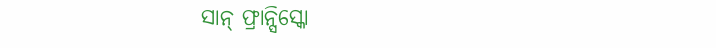ସାନ୍ ଫ୍ରାନ୍ସିସ୍କୋ